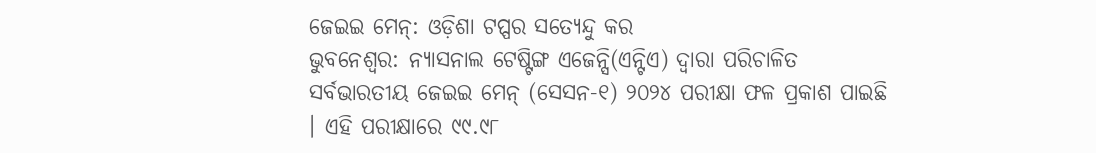ଜେଇଇ ମେନ୍: ଓଡ଼ିଶା ଟପ୍ପର ସତ୍ୟେନ୍ଦୁ କର
ଭୁବନେଶ୍ୱର: ନ୍ୟାସନାଲ ଟେଷ୍ଟିଙ୍ଗ ଏଜେନ୍ସି(ଏନ୍ଟିଏ) ଦ୍ୱାରା ପରିଚାଳିତ ସର୍ବଭାରତୀୟ ଜେଇଇ ମେନ୍ (ସେସନ-୧) ୨୦୨୪ ପରୀକ୍ଷା ଫଳ ପ୍ରକାଶ ପାଇଛି । ଏହି ପରୀକ୍ଷାରେ ୯୯.୯୮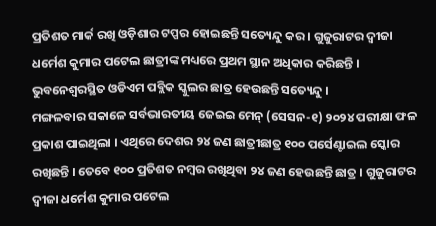ପ୍ରତିଶତ ମାର୍କ ରଖି ଓଡ଼ିଶାର ଟପ୍ପର ହୋଇଛନ୍ତି ସତ୍ୟେନ୍ଦୁ କର । ଗୁଜୁରାଟର ଦ୍ୱୀଜା ଧର୍ମେଶ କୁମାର ପଟେଲ ଛାତ୍ରୀଙ୍କ ମଧ୍ୟରେ ପ୍ରଥମ ସ୍ଥାନ ଅଧିକାର କରିଛନ୍ତି । ଭୁବନେଶ୍ୱରସ୍ଥିତ ଓଡିଏମ ପବ୍ଲିକ ସ୍କୁଲର ଛାତ୍ର ହେଉଛନ୍ତି ସତ୍ୟେନ୍ଦୁ ।
ମଙ୍ଗଳବାର ସକାଳେ ସର୍ବଭାରତୀୟ ଜେଇଇ ମେନ୍ (ସେସନ-୧) ୨୦୨୪ ପରୀକ୍ଷା ଫଳ ପ୍ରକାଶ ପାଇଥିଲା । ଏଥିରେ ଦେଶର ୨୪ ଜଣ ଛାତ୍ରୀଛାତ୍ର ୧୦୦ ପର୍ସେଣ୍ଟାଇଲ ସ୍କୋର ରଖିଛନ୍ତି । ତେବେ ୧୦୦ ପ୍ରତିଶତ ନମ୍ବର ରଖିଥିବା ୨୪ ଜଣ ହେଉଛନ୍ତି ଛାତ୍ର । ଗୁଜୁରାଟର ଦ୍ୱୀଜା ଧର୍ମେଶ କୁମାର ପଟେଲ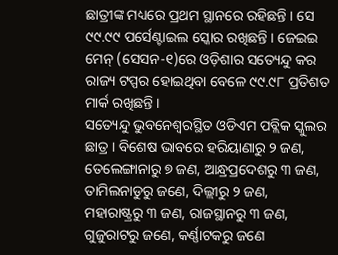ଛାତ୍ରୀଙ୍କ ମଧ୍ୟରେ ପ୍ରଥମ ସ୍ଥାନରେ ରହିଛନ୍ତି । ସେ ୯୯.୯୯ ପର୍ସେଣ୍ଟାଇଲ ସ୍କୋର ରଖିଛନ୍ତି । ଜେଇଇ ମେନ୍ (ସେସନ-୧)ରେ ଓଡ଼ିଶାର ସତ୍ୟେନ୍ଦୁ କର ରାଜ୍ୟ ଟପ୍ପର ହୋଇଥିବା ବେଳେ ୯୯.୯୮ ପ୍ରତିଶତ ମାର୍କ ରଖିଛନ୍ତି ।
ସତ୍ୟେନ୍ଦୁ ଭୁବନେଶ୍ୱରସ୍ଥିତ ଓଡିଏମ ପବ୍ଲିକ ସ୍କୁଲର ଛାତ୍ର । ବିଶେଷ ଭାବରେ ହରିୟାଣାରୁ ୨ ଜଣ, ତେଲେଙ୍ଗାନାରୁ ୭ ଜଣ, ଆନ୍ଧ୍ରପ୍ରଦେଶରୁ ୩ ଜଣ, ତାମିଲନାଡୁରୁ ଜଣେ, ଦିଲ୍ଲୀରୁ ୨ ଜଣ, ମହାରାଷ୍ଟ୍ରରୁ ୩ ଜଣ, ରାଜସ୍ଥାନରୁ ୩ ଜଣ, ଗୁଜୁରାଟରୁ ଜଣେ, କର୍ଣ୍ଣାଟକରୁ ଜଣେ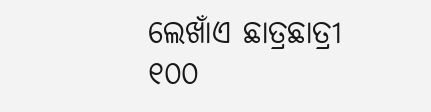ଲେଖାଁଏ ଛାତ୍ରଛାତ୍ରୀ ୧୦୦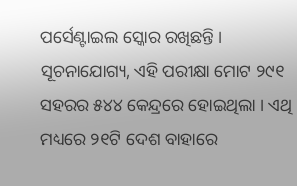ପର୍ସେଣ୍ଟାଇଲ ସ୍କୋର ରଖିଛନ୍ତି ।
ସୂଚନାଯୋଗ୍ୟ, ଏହି ପରୀକ୍ଷା ମୋଟ ୨୯୧ ସହରର ୫୪୪ କେନ୍ଦ୍ରରେ ହୋଇଥିଲା । ଏଥି ମଧ୍ୟରେ ୨୧ଟି ଦେଶ ବାହାରେ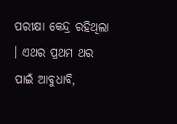ପରୀକ୍ଷା କେନ୍ଦ୍ର ରହିଥିଲା । ଏଥର ପ୍ରଥମ ଥର ପାଇଁ ଆବୁଧାବି,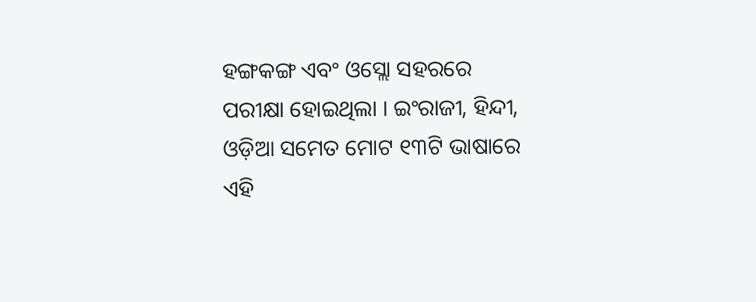ହଙ୍ଗକଙ୍ଗ ଏବଂ ଓସ୍ଲୋ ସହରରେ ପରୀକ୍ଷା ହୋଇଥିଲା । ଇଂରାଜୀ, ହିନ୍ଦୀ, ଓଡ଼ିଆ ସମେତ ମୋଟ ୧୩ଟି ଭାଷାରେ ଏହି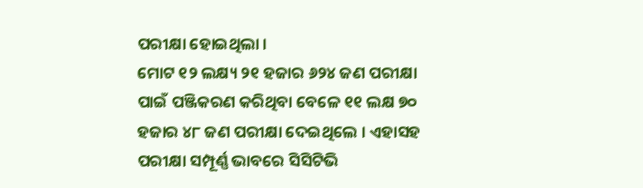ପରୀକ୍ଷା ହୋଇଥିଲା ।
ମୋଟ ୧୨ ଲକ୍ଷ୍ୟ ୨୧ ହଜାର ୬୨୪ ଜଣ ପରୀକ୍ଷା ପାଇଁ ପଞ୍ଜିକରଣ କରିଥିବା ବେଳେ ୧୧ ଲକ୍ଷ ୭୦ ହଜାର ୪୮ ଜଣ ପରୀକ୍ଷା ଦେଇଥିଲେ । ଏହାସହ ପରୀକ୍ଷା ସମ୍ପୂର୍ଣ୍ଣ ଭାବରେ ସିସିଟିଭି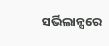ସର୍ଭିଲାନ୍ସରେ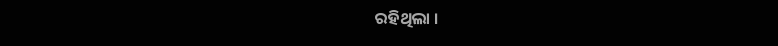ରହିଥିଲା ।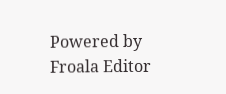Powered by Froala Editor